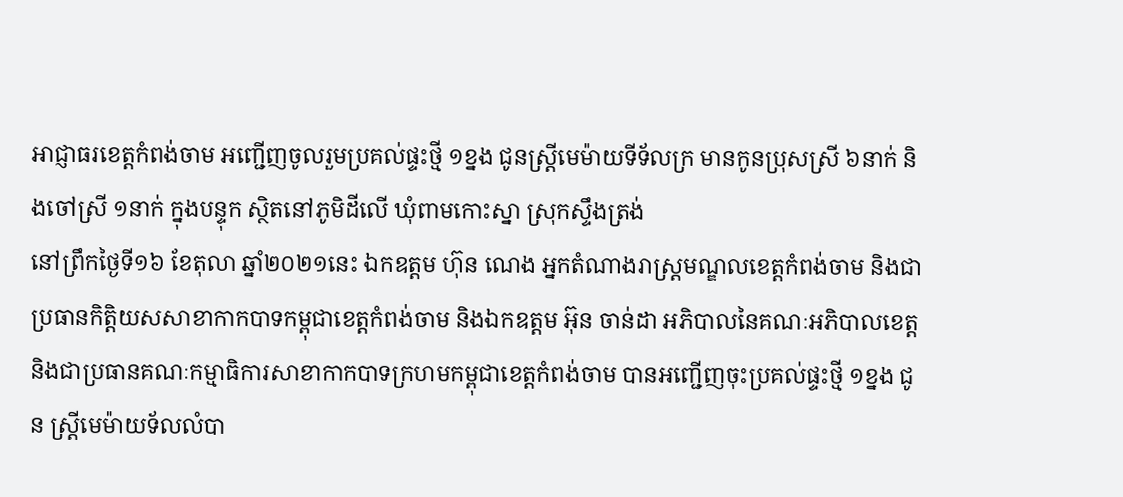អាជ្ញាធរខេត្តកំពង់ចាម អញ្ជេីញចូលរួមប្រគល់ផ្ទះថ្មី ១ខ្នង ជូនស្រ្តីមេម៉ាយទីទ័លក្រ មានកូនប្រុសស្រី ៦នាក់ និងចៅស្រី ១នាក់ ក្នុងបន្ទុក ស្ថិតនៅភូមិដីលើ ឃុំពាមកោះស្នា ស្រុកស្ទឹងត្រង់
នៅព្រឹកថ្ងៃទី១៦ ខែតុលា ឆ្នាំ២០២១នេះ ឯកឧត្តម ហ៊ុន ណេង អ្នកតំណាងរាស្ត្រមណ្ឌលខេត្តកំពង់ចាម និងជាប្រធានកិត្តិយសសាខាកាកបាទកម្ពុជាខេត្តកំពង់ចាម និងឯកឧត្តម អ៊ុន ចាន់ដា អភិបាលនៃគណៈអភិបាលខេត្ត និងជាប្រធានគណៈកម្មាធិការសាខាកាកបាទក្រហមកម្ពុជាខេត្តកំពង់ចាម បានអញ្ជេីញចុះប្រគល់ផ្ទះថ្មី ១ខ្នង ជូន ស្រ្តីមេម៉ាយទ័លលំបា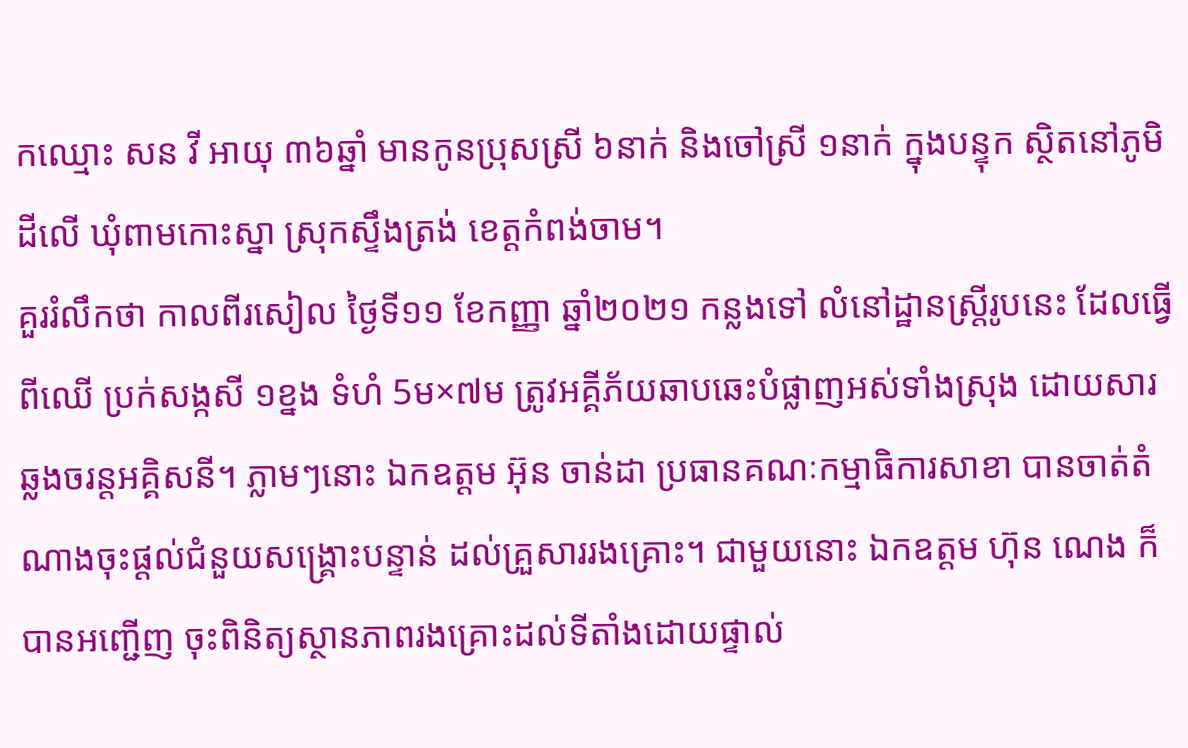កឈ្មោះ សន វី អាយុ ៣៦ឆ្នាំ មានកូនប្រុសស្រី ៦នាក់ និងចៅស្រី ១នាក់ ក្នុងបន្ទុក ស្ថិតនៅភូមិដីលើ ឃុំពាមកោះស្នា ស្រុកស្ទឹងត្រង់ ខេត្តកំពង់ចាម។
គួររំលឹកថា កាលពីរសៀល ថ្ងៃទី១១ ខែកញ្ញា ឆ្នាំ២០២១ កន្លងទៅ លំនៅដ្ឋានស្ត្រីរូបនេះ ដែលធ្វើពីឈើ ប្រក់សង្កសី ១ខ្នង ទំហំ 5ម×៧ម ត្រូវអគ្គីភ័យឆាបឆេះបំផ្លាញអស់ទាំងស្រុង ដោយសារឆ្លងចរន្តអគ្គិសនី។ ភ្លាមៗនោះ ឯកឧត្តម អ៊ុន ចាន់ដា ប្រធានគណៈកម្មាធិការសាខា បានចាត់តំណាងចុះផ្តល់ជំនួយសង្រ្គោះបន្ទាន់ ដល់គ្រួសាររងគ្រោះ។ ជាមួយនោះ ឯកឧត្តម ហ៊ុន ណេង ក៏បានអញ្ជើញ ចុះពិនិត្យស្ថានភាពរងគ្រោះដល់ទីតាំងដោយផ្ទាល់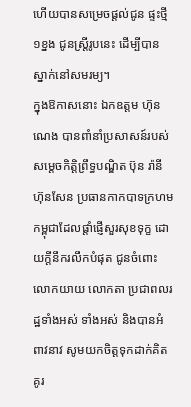ហើយបានសម្រេចផ្តល់ជូន ផ្ទះថ្មី ១ខ្នង ជូនស្ត្រីរូបនេះ ដើម្បីបានស្នាក់នៅសមរម្យ។
ក្នុងឱកាសនោះ ឯកឧត្តម ហ៊ុន ណេង បានពាំនាំប្រសាសន៍របស់ សម្ដេចកិត្តិព្រឹទ្ធបណ្ឌិត ប៊ុន រ៉ានី ហ៊ុនសែន ប្រធានកាកបាទក្រហមកម្ពុជាដែលផ្តាំផ្ញើសួរសុខទុក្ខ ដោយក្តីនឹករលឹកបំផុត ជូនចំពោះលោកយាយ លោកតា ប្រជាពលរដ្ឋទាំងអស់ ទាំងអស់ និងបានអំពាវនាវ សូមយកចិត្តទុកដាក់គិតគូរ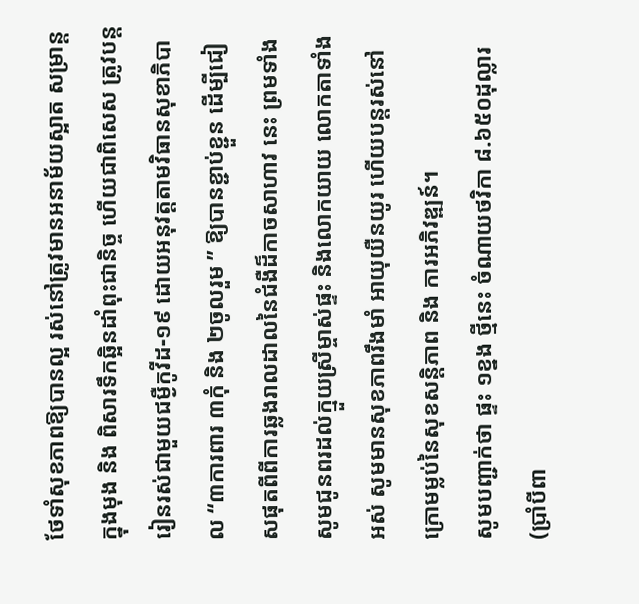ថែទាំសុខភាពឱ្យបានល្អ រស់នៅត្រូវមានអនាម័យស្អាត សម្រាន្តក្នុងមុង និង ពិសារទឹកឆ្អិនដាំពុះជានិច្ច ហេីយជាពិសេស ត្រូវបន្តរៀនរស់ជាមួយជម្ងឺកូវីដ-១៩ ដោយអនុវត្តតាមវិធានសុខាភិបាល “៣ការពារ ៣កុំ និង ២ចូលរួម ” ឱ្យបានខ្ជាប់ខ្ជួន ដេីម្បីជៀសផុតពីពីការឆ្លងរាលដាលនៃជំងឺដ៏កាចសាហាវ នេះ ព្រមទាំង សូមជូនពរដល់ក្មួយស្រីម្ចាស់ផ្ទះ និងលោកយាយ លោកតាទាំងអស់ សូមមានសុខភាពរឹងមាំ អាយុយឺនយូរ ហើយបន្តរស់នៅ ក្រោមម្លប់នៃសុខសន្តិភាព និង ការអភិវឌ្ឍន៍។
សូមបញ្ជាក់ថា ផ្ទះ ១ខ្នង ថ្មីនេះ ចំណាយថវិកា ៨.៦៥០ដុល្លារ (ប្រាំបីពា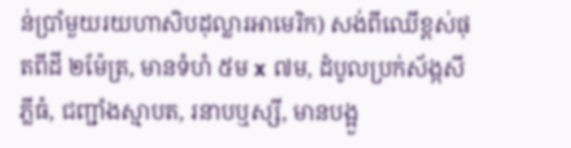ន់ប្រាំមួយរយហាសិបដុល្លារអាមេរិក) សង់ពីឈេីខ្ពស់ផុតពីដី ២ម៉ែត្រ, មានទំហំ ៥ម x ៧ម, ដំបូលប្រក់ស័ង្កសីភ្លីធំ, ជញ្ជាំងស្មាបត, រនាបឬស្សី, មានបង្អួ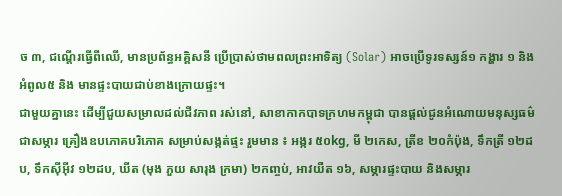ច ៣, ជណ្តេីរធ្វើពីឈើ, មានប្រព័ន្ធអគ្គិសនី ប្រេីប្រាស់ថាមពលព្រះអាទិត្យ (Solar) អាចប្រេីទូរទស្សន៍១ កង្ហារ ១ និងអំពូល៥ និង មានផ្ទះបាយជាប់ខាងក្រោយផ្ទះ។
ជាមួយគ្នានេះ ដេីម្បីជួយសម្រាលដល់ជីវភាព រស់នៅ, សាខាកាកបាទក្រហមកម្ពុជា បានផ្តល់ជូនអំណោយមនុស្សធម៌ ជាសម្ភារ គ្រឿងឧបភោគបរិភោគ សម្រាប់សង្កត់ផ្ទះ រួមមាន ៖ អង្ករ ៥០kg, មី ២កេស, ត្រីខ ២០កំប៉ុង, ទឹកត្រី ១២ដប, ទឹកស៊ីអ៊ីវ ១២ដប, ឃីត (មុង ភួយ សារុង ក្រមា) ២កញ្ចប់, អាវយឺត ១៦, សម្ភារផ្ទះបាយ និងសម្ភារ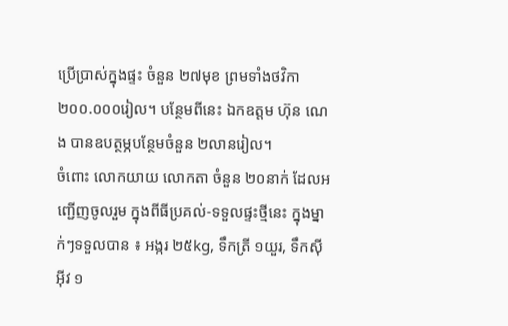ប្រេីប្រាស់ក្នុងផ្ទះ ចំនួន ២៧មុខ ព្រមទាំងថវិកា ២០០.០០០រៀល។ បន្ថែមពីនេះ ឯកឧត្តម ហ៊ុន ណេង បានឧបត្ថម្ភបន្ថែមចំនួន ២លានរៀល។
ចំពោះ លោកយាយ លោកតា ចំនួន ២០នាក់ ដែលអញ្ជេីញចូលរួម ក្នុងពីធីប្រគល់-ទទួលផ្ទះថ្មីនេះ ក្នុងម្នាក់ៗទទួលបាន ៖ អង្ករ ២៥kg, ទឹកត្រី ១យួរ, ទឹកស៊ីអ៊ីវ ១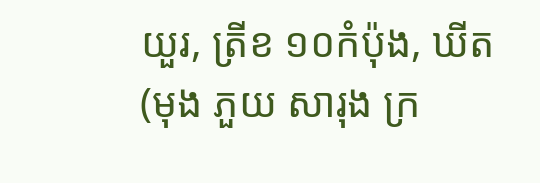យួរ, ត្រីខ ១០កំប៉ុង, ឃីត (មុង ភួយ សារុង ក្រ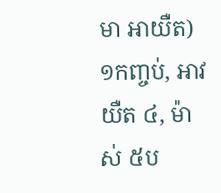មា អាយឺត) ១កញ្ចប់, អាវយឺត ៤, ម៉ាស់ ៥ប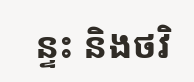ន្ទះ និងថវិ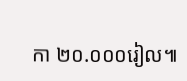កា ២០.០០០រៀល៕